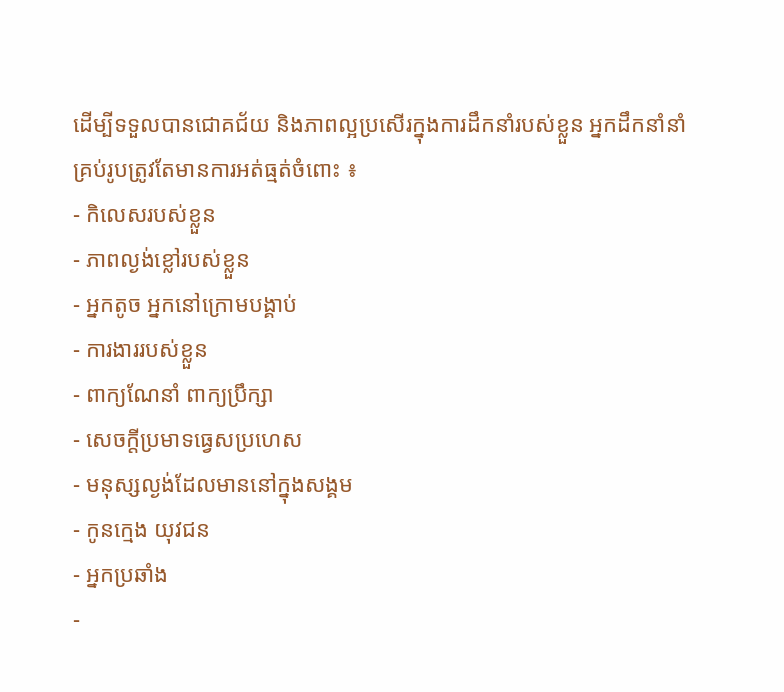ដើម្បីទទួលបានជោគជ័យ និងភាពល្អប្រសើរក្នុងការដឹកនាំរបស់ខ្លួន អ្នកដឹកនាំនាំគ្រប់រូបត្រូវតែមានការអត់ធ្មត់ចំពោះ ៖
- កិលេសរបស់ខ្លួន
- ភាពល្ងង់ខ្លៅរបស់ខ្លួន
- អ្នកតូច អ្នកនៅក្រោមបង្គាប់
- ការងាររបស់ខ្លួន
- ពាក្យណែនាំ ពាក្យប្រឹក្សា
- សេចក្តីប្រមាទធ្វេសប្រហេស
- មនុស្សល្ងង់ដែលមាននៅក្នុងសង្គម
- កូនក្មេង យុវជន
- អ្នកប្រឆាំង
-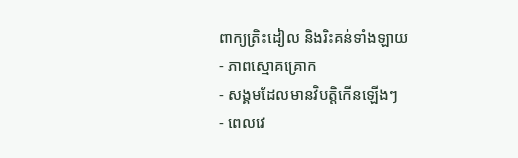ពាក្យត្រិះដៀល និងរិះគន់ទាំងឡាយ
- ភាពស្មោគគ្រោក
- សង្គមដែលមានវិបត្តិកើនឡើងៗ
- ពេលវេ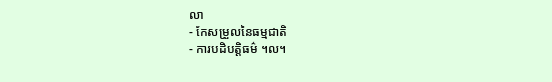លា
- កែសម្រួលនៃធម្មជាតិ
- ការបដិបត្តិធម៌ ។ល។